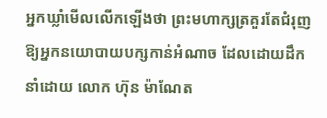អ្នកឃ្លាំមើលលើកឡើងថា ព្រះមហាក្សត្រគួរតែជំរុញឱ្យអ្នកនយោបាយបក្សកាន់អំណាច ដែលដោយដឹកនាំដោយ លោក ហ៊ុន ម៉ាណែត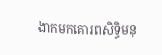ងាកមកគោរពសិទ្ធិមនុ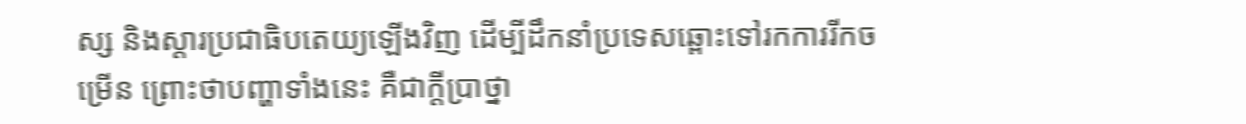ស្ស និងស្ដារប្រជាធិបតេយ្យឡើងវិញ ដើម្បីដឹកនាំប្រទេសឆ្ពោះទៅរកការរីកចម្រើន ព្រោះថាបញ្ហាទាំងនេះ គឺជាក្ដីប្រាថ្នា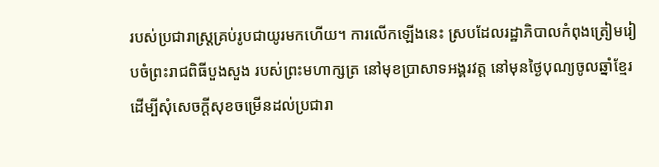របស់ប្រជារាស្ត្រគ្រប់រូបជាយូរមកហើយ។ ការលើកឡើងនេះ ស្របដែលរដ្ឋាភិបាលកំពុងត្រៀមរៀបចំព្រះរាជពិធីបួងសួង របស់ព្រះមហាក្សត្រ នៅមុខប្រាសាទអង្គរវត្ត នៅមុនថ្ងៃបុណ្យចូលឆ្នាំខ្មែរ ដើម្បីសុំសេចក្ដីសុខចម្រើនដល់ប្រជារា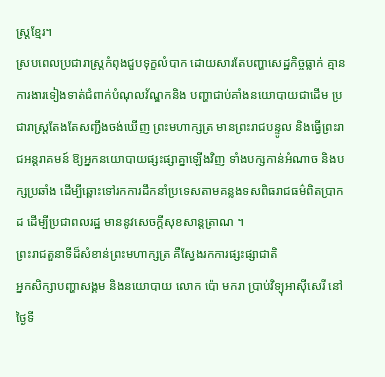ស្ត្រខ្មែរ។
ស្របពេលប្រជារាស្ត្រកំពុងជួបទុក្ខលំបាក ដោយសារតែបញ្ហាសេដ្ឋកិច្ចធ្លាក់ គ្មានការងារទៀងទាត់ជំពាក់បំណុលវ័ណ្ឌកនិង បញ្ហាជាប់គាំងនយោបាយជាដើម ប្រជារាស្ត្រតែងតែសញ្ជឹងចង់ឃើញ ព្រះមហាក្សត្រ មានព្រះរាជបន្ទូល និងធ្វើព្រះរាជអន្តរាគមន៍ ឱ្យអ្នកនយោបាយផ្សះផ្សាគ្នាឡើងវិញ ទាំងបក្សកាន់អំណាច និងបក្សប្រឆាំង ដើម្បីឆ្ពោះទៅរកការដឹកនាំប្រទេសតាមគន្លងទសពិធរាជធម៌ពិតប្រាកដ ដើម្បីប្រជាពលរដ្ឋ មាននូវសេចក្ដីសុខសាន្តត្រាណ ។
ព្រះរាជតួនាទីដ៏សំខាន់ព្រះមហាក្សត្រ គឺស្វែងរកការផ្សះផ្សាជាតិ
អ្នកសិក្សាបញ្ហាសង្គម និងនយោបាយ លោក ប៉ោ មករា ប្រាប់វិទ្យុអាស៊ីសេរី នៅថ្ងៃទី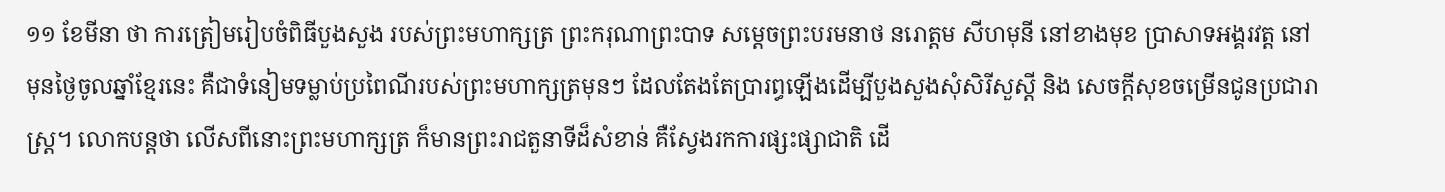១១ ខែមីនា ថា ការត្រៀមរៀបចំពិធីបួងសួង របស់ព្រះមហាក្សត្រ ព្រះករុណាព្រះបាទ សម្ដេចព្រះបរមនាថ នរោត្តម សីហមុនី នៅខាងមុខ ប្រាសាទអង្គរវត្ត នៅមុនថ្ងៃចូលឆ្នាំខ្មែរនេះ គឺជាទំនៀមទម្លាប់ប្រពៃណីរបស់ព្រះមហាក្សត្រមុនៗ ដែលតែងតែប្រារព្ធឡើងដើម្បីបួងសួងសុំសិរីសួស្ដី និង សេចក្ដីសុខចម្រើនជូនប្រជារាស្ត្រ។ លោកបន្តថា លើសពីនោះព្រះមហាក្សត្រ ក៏មានព្រះរាជតួនាទីដ៏សំខាន់ គឺស្វែងរកការផ្សះផ្សាជាតិ ដើ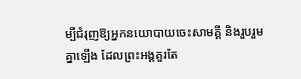ម្បីជំរុញឱ្យអ្នកនយោបាយចេះសាមគ្គី និងរួបរួមគ្នាឡើង ដែលព្រះអង្គគួរតែ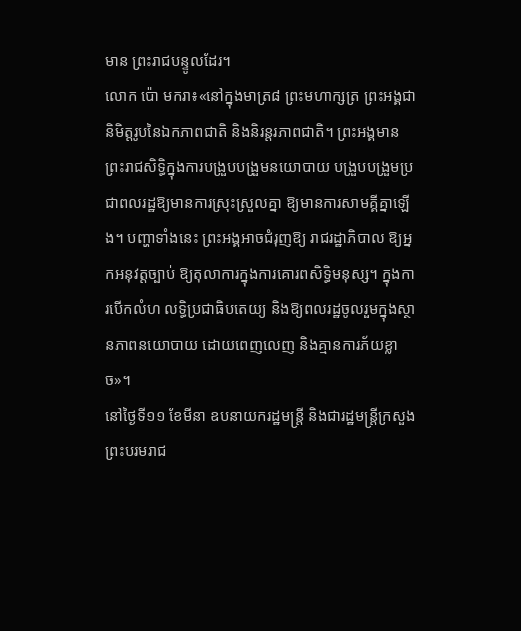មាន ព្រះរាជបន្ទូលដែរ។
លោក ប៉ោ មករា៖«នៅក្នុងមាត្រ៨ ព្រះមហាក្សត្រ ព្រះអង្គជានិមិត្តរូបនៃឯកភាពជាតិ និងនិរន្តរភាពជាតិ។ ព្រះអង្គមានព្រះរាជសិទ្ធិក្នុងការបង្រួបបង្រួមនយោបាយ បង្រួបបង្រួមប្រជាពលរដ្ឋឱ្យមានការស្រុះស្រួលគ្នា ឱ្យមានការសាមគ្គីគ្នាឡើង។ បញ្ហាទាំងនេះ ព្រះអង្គអាចជំរុញឱ្យ រាជរដ្ឋាភិបាល ឱ្យអ្នកអនុវត្តច្បាប់ ឱ្យតុលាការក្នុងការគោរពសិទ្ធិមនុស្ស។ ក្នុងការបើកលំហ លទ្ធិប្រជាធិបតេយ្យ និងឱ្យពលរដ្ឋចូលរួមក្នុងស្ថានភាពនយោបាយ ដោយពេញលេញ និងគ្មានការភ័យខ្លាច»។
នៅថ្ងៃទី១១ ខែមីនា ឧបនាយករដ្ឋមន្ត្រី និងជារដ្ឋមន្ត្រីក្រសួងព្រះបរមរាជ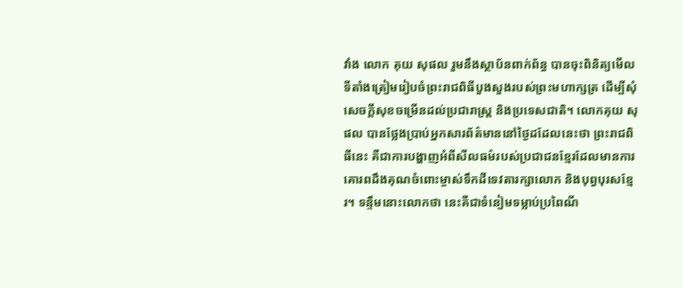វាំង លោក គុយ សុផល រួមនឹងស្ថាប័នពាក់ព័ន្ធ បានចុះពិនិត្យមើលទីតាំងត្រៀមរៀបចំព្រះរាជពិធីបួងសួងរបស់ព្រះមហាក្សត្រ ដើម្បីសុំសេចក្ដីសុខចម្រើនដល់ប្រជារាស្ត្រ និងប្រទេសជាតិ។ លោកគុយ សុផល បានថ្លែងប្រាប់អ្នកសារព័ត៌មាននៅថ្ងៃដដែលនេះថា ព្រះរាជពិធីនេះ គឺជាការបង្ហាញអំពីសីលធម៌របស់ប្រជាជនខ្មែរដែលមានការគោរពដឹងគុណចំពោះម្ចាស់ទឹកដីទេវតារក្សាលោក និងបុព្វបុរសខ្មែរ។ ទន្ទឹមនោះលោកថា នេះគឺជាទំនៀមទម្លាប់ប្រពៃណី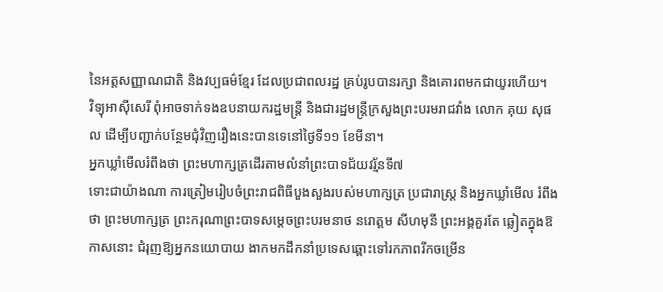នៃអត្តសញ្ញាណជាតិ និងវប្បធម៌ខ្មែរ ដែលប្រជាពលរដ្ឋ គ្រប់រូបបានរក្សា និងគោរពមកជាយូរហើយ។
វិទ្យុអាស៊ីសេរី ពុំអាចទាក់ទងឧបនាយករដ្ឋមន្ត្រី និងជារដ្ឋមន្ត្រីក្រសួងព្រះបរមរាជវាំង លោក គុយ សុផល ដើម្បីបញ្ជាក់បន្ថែមជុំវិញរឿងនេះបានទេនៅថ្ងៃទី១១ ខែមីនា។
អ្នកឃ្លាំមើលរំពឹងថា ព្រះមហាក្សត្រដើរតាមលំនាំព្រះបាទជ័យវរ្ម័នទី៧
ទោះជាយ៉ាងណា ការត្រៀមរៀបចំព្រះរាជពិធីបួងសួងរបស់មហាក្សត្រ ប្រជារាស្ត្រ និងអ្នកឃ្លាំមើល រំពឹងថា ព្រះមហាក្សត្រ ព្រះករុណាព្រះបាទសម្ដេចព្រះបរមនាថ នរោត្តម សីហមុនី ព្រះអង្គគួរតែ ឆ្លៀតក្នុងឱកាសនោះ ជំរុញឱ្យអ្នកនយោបាយ ងាកមកដឹកនាំប្រទេសឆ្ពោះទៅរកភាពរីកចម្រើន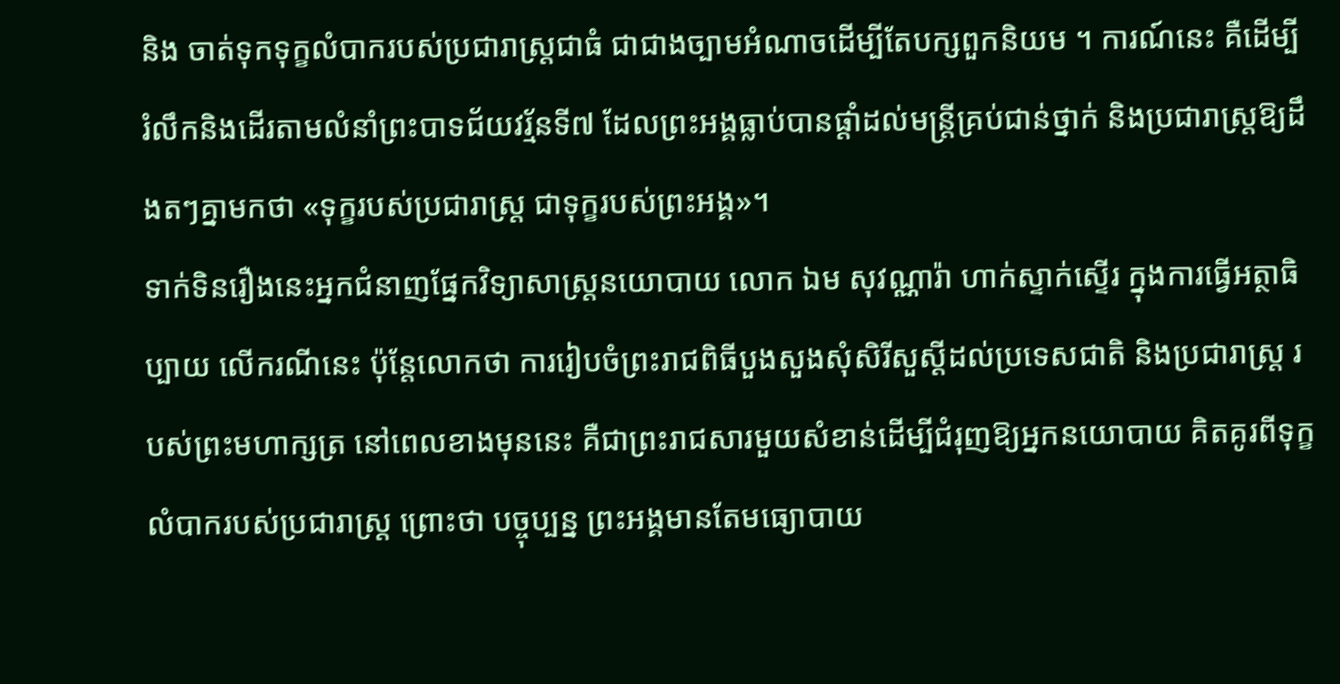និង ចាត់ទុកទុក្ខលំបាករបស់ប្រជារាស្ត្រជាធំ ជាជាងច្បាមអំណាចដើម្បីតែបក្សពួកនិយម ។ ការណ៍នេះ គឺដើម្បី រំលឹកនិងដើរតាមលំនាំព្រះបាទជ័យវរ្ម័នទី៧ ដែលព្រះអង្គធ្លាប់បានផ្ដាំដល់មន្ត្រីគ្រប់ជាន់ថ្នាក់ និងប្រជារាស្ត្រឱ្យដឹងតៗគ្នាមកថា «ទុក្ខរបស់ប្រជារាស្ត្រ ជាទុក្ខរបស់ព្រះអង្គ»។
ទាក់ទិនរឿងនេះអ្នកជំនាញផ្នែកវិទ្យាសាស្ត្រនយោបាយ លោក ឯម សុវណ្ណារ៉ា ហាក់ស្ទាក់ស្ទើរ ក្នុងការធ្វើអត្ថាធិប្បាយ លើករណីនេះ ប៉ុន្តែលោកថា ការរៀបចំព្រះរាជពិធីបួងសួងសុំសិរីសួស្ដីដល់ប្រទេសជាតិ និងប្រជារាស្ត្រ របស់ព្រះមហាក្សត្រ នៅពេលខាងមុននេះ គឺជាព្រះរាជសារមួយសំខាន់ដើម្បីជំរុញឱ្យអ្នកនយោបាយ គិតគូរពីទុក្ខលំបាករបស់ប្រជារាស្ត្រ ព្រោះថា បច្ចុប្បន្ន ព្រះអង្គមានតែមធ្យោបាយ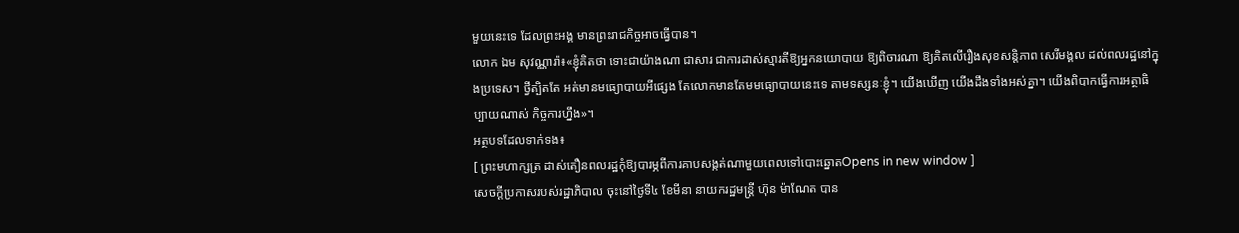មួយនេះទេ ដែលព្រះអង្គ មានព្រះរាជកិច្ចអាចធ្វើបាន។
លោក ឯម សុវណ្ណារ៉ា៖«ខ្ញុំគិតថា ទោះជាយ៉ាងណា ជាសារ ជាការដាស់ស្មារតីឱ្យអ្នកនយោបាយ ឱ្យពិចារណា ឱ្យគិតលើរឿងសុខសន្តិភាព សេរីមង្គល ដល់ពលរដ្ឋនៅក្នុងប្រទេស។ ថ្វីត្បិតតែ អត់មានមធ្យោបាយអីផ្សេង តែលោកមានតែមមធ្យោបាយនេះទេ តាមទស្សនៈខ្ញុំ។ យើងឃើញ យើងដឹងទាំងអស់គ្នា។ យើងពិបាកធ្វើការអត្ថាធិប្បាយណាស់ កិច្ចការហ្នឹង»។
អត្ថបទដែលទាក់ទង៖
[ ព្រះមហាក្សត្រ ដាស់តឿនពលរដ្ឋកុំឱ្យបារម្ភពីការគាបសង្កត់ណាមួយពេលទៅបោះឆ្នោតOpens in new window ]
សេចក្ដីប្រកាសរបស់រដ្ឋាភិបាល ចុះនៅថ្ងៃទី៤ ខែមីនា នាយករដ្ឋមន្ត្រី ហ៊ុន ម៉ាណែត បាន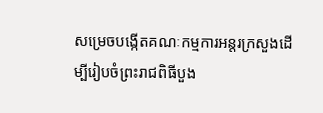សម្រេចបង្កើតគណៈកម្មការអន្តរក្រសួងដើម្បីរៀបចំព្រះរាជពិធីបួង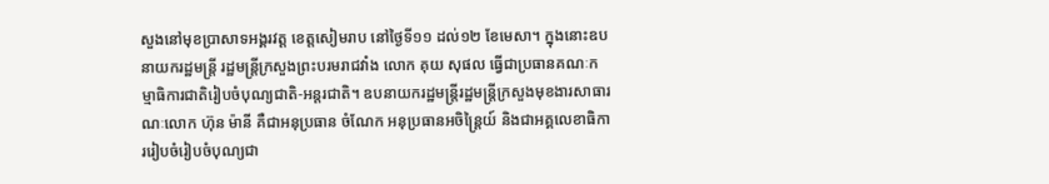សួងនៅមុខប្រាសាទអង្គរវត្ត ខេត្តសៀមរាប នៅថ្ងៃទី១១ ដល់១២ ខែមេសា។ ក្នុងនោះឧបនាយករដ្ឋមន្ត្រី រដ្ឋមន្ត្រីក្រសួងព្រះបរមរាជវាំង លោក គុយ សុផល ធ្វើជាប្រធានគណៈកម្មាធិការជាតិរៀបចំបុណ្យជាតិ-អន្តរជាតិ។ ឧបនាយករដ្ឋមន្ត្រីរដ្ឋមន្ត្រីក្រសួងមុខងារសាធារណៈលោក ហ៊ុន ម៉ានី គឺជាអនុប្រធាន ចំណែក អនុប្រធានអចិន្ត្រៃយ៍ និងជាអគ្គលេខាធិការរៀបចំរៀបចំបុណ្យជា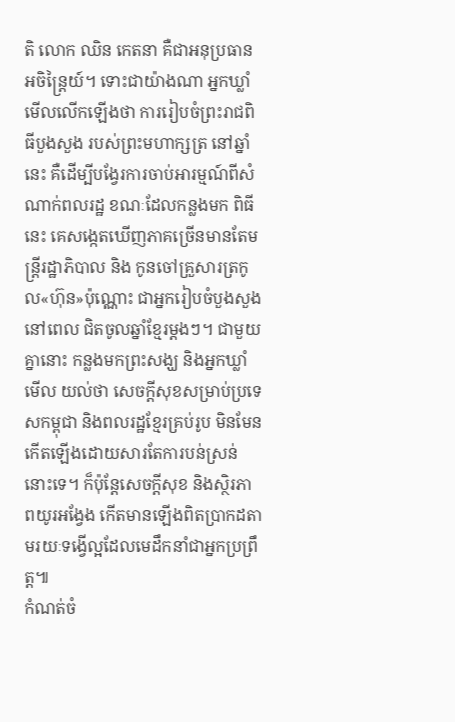តិ លោក ឈិន កេតនា គឺជាអនុប្រធានអចិន្ត្រៃយ៍។ ទោះជាយ៉ាងណា អ្នកឃ្លាំមើលលើកឡើងថា ការរៀបចំព្រះរាជពិធីបួងសួង របស់ព្រះមហាក្សត្រ នៅឆ្នាំនេះ គឺដើម្បីបង្វែរការចាប់អារម្មណ៍ពីសំណាក់ពលរដ្ឋ ខណៈដែលកន្លងមក ពិធីនេះ គេសង្កេតឃើញភាគច្រើនមានតែមន្ត្រីរដ្ឋាភិបាល និង កូនចៅគ្រួសារត្រកូល«ហ៊ុន»ប៉ុណ្ណោះ ជាអ្នករៀបចំបួងសួង នៅពេល ជិតចូលឆ្នាំខ្មែរម្ដងៗ។ ជាមួយគ្នានោះ កន្លងមកព្រះសង្ឃ និងអ្នកឃ្លាំមើល យល់ថា សេចក្ដីសុខសម្រាប់ប្រទេសកម្ពុជា និងពលរដ្ឋខ្មែរគ្រប់រូប មិនមែនកើតឡើងដោយសារតែការបន់ស្រន់នោះទេ។ ក៏ប៉ុន្តែសេចក្ដីសុខ និងស្ថិរភាពយូរអង្វែង កើតមានឡើងពិតប្រាកដតាមរយៈទង្វើល្អដែលមេដឹកនាំជាអ្នកប្រព្រឹត្ត៕
កំណត់ចំ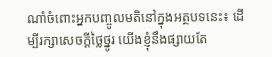ណាំចំពោះអ្នកបញ្ចូលមតិនៅក្នុងអត្ថបទនេះ៖ ដើម្បីរក្សាសេចក្ដីថ្លៃថ្នូរ យើងខ្ញុំនឹងផ្សាយតែ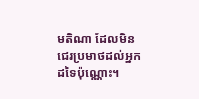មតិណា ដែលមិនជេរប្រមាថដល់អ្នកដទៃប៉ុណ្ណោះ។